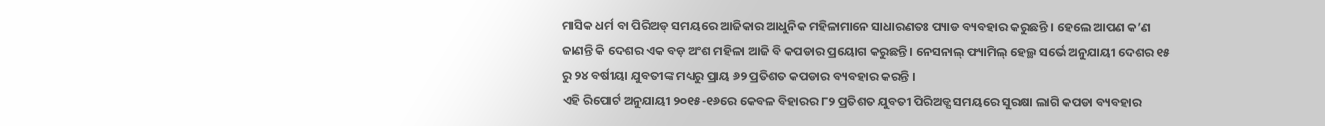ମାସିକ ଧର୍ମ ବା ପିରିଅଡ୍ ସମୟରେ ଆଜିକାର ଆଧୁନିକ ମହିଳାମାନେ ସାଧାରଣତଃ ପ୍ୟାଡ ବ୍ୟବହାର କରୁଛନ୍ତି । ହେଲେ ଆପଣ କ’ଣ ଜାଣନ୍ତି କି ଦେଶର ଏକ ବଡ଼ ଅଂଶ ମହିଳା ଆଜି ବି କପଡାର ପ୍ରୟୋଗ କରୁଛନ୍ତି । ନେସନାଲ୍ ଫ୍ୟାମିଲ୍ ହେଲ୍ଥ ସର୍ଭେ ଅନୁଯାୟୀ ଦେଶର ୧୫ ରୁ ୨୪ ବର୍ଷୀୟା ଯୁବତୀଙ୍କ ମଧ୍ୟରୁ ପ୍ରାୟ ୬୨ ପ୍ରତିଶତ କପଡାର ବ୍ୟବହାର କରନ୍ତି ।
ଏହି ରିପୋର୍ଟ ଅନୁଯାୟୀ ୨୦୧୫-୧୬ରେ କେବଳ ବିହାରର ୮୨ ପ୍ରତିଶତ ଯୁବତୀ ପିରିଅଡ୍ସ ସମୟରେ ସୁରକ୍ଷା ଲାଗି କପଡା ବ୍ୟବହାର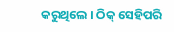କରୁଥିଲେ । ଠିକ୍ ସେହିପରି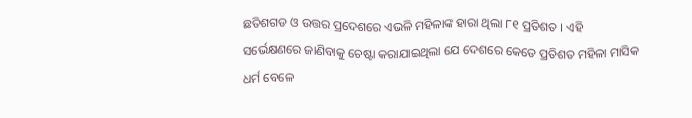ଛତିଶଗଡ ଓ ଉତ୍ତର ପ୍ରଦେଶରେ ଏଭଳି ମହିଳାଙ୍କ ହାରା ଥିଲା ୮୧ ପ୍ରତିଶତ । ଏହି ସର୍ଭେକ୍ଷଣରେ ଜାଣିବାକୁ ଚେଷ୍ଟା କରାଯାଇଥିଲା ଯେ ଦେଶରେ କେତେ ପ୍ରତିଶତ ମହିଳା ମାସିକ ଧର୍ମ ବେଳେ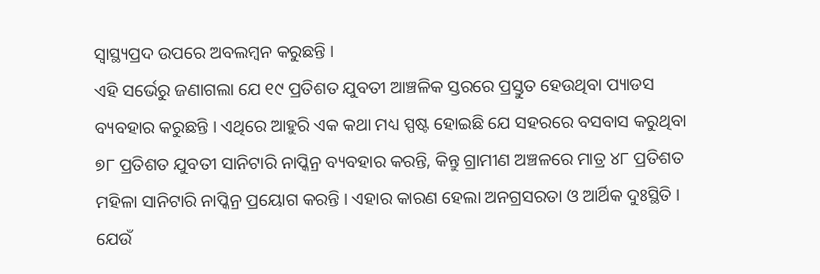ସ୍ୱାସ୍ଥ୍ୟପ୍ରଦ ଉପରେ ଅବଲମ୍ବନ କରୁଛନ୍ତି ।
ଏହି ସର୍ଭେରୁ ଜଣାଗଲା ଯେ ୧୯ ପ୍ରତିଶତ ଯୁବତୀ ଆଞ୍ଚଳିକ ସ୍ତରରେ ପ୍ରସ୍ତୁତ ହେଉଥିବା ପ୍ୟାଡସ ବ୍ୟବହାର କରୁଛନ୍ତି । ଏଥିରେ ଆହୁରି ଏକ କଥା ମଧ୍ୟ ସ୍ପଷ୍ଟ ହୋଇଛି ଯେ ସହରରେ ବସବାସ କରୁଥିବା ୭୮ ପ୍ରତିଶତ ଯୁବତୀ ସାନିଟାରି ନାପ୍କିନ୍ର ବ୍ୟବହାର କରନ୍ତି, କିନ୍ତୁ ଗ୍ରାମୀଣ ଅଞ୍ଚଳରେ ମାତ୍ର ୪୮ ପ୍ରତିଶତ ମହିଳା ସାନିଟାରି ନାପ୍କିନ୍ର ପ୍ରୟୋଗ କରନ୍ତି । ଏହାର କାରଣ ହେଲା ଅନଗ୍ରସରତା ଓ ଆର୍ଥିକ ଦୁଃସ୍ଥିତି ।
ଯେଉଁ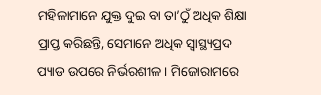ମହିଳାମାନେ ଯୁକ୍ତ ଦୁଇ ବା ତା’ଠୁଁ ଅଧିକ ଶିକ୍ଷା ପ୍ରାପ୍ତ କରିଛନ୍ତି, ସେମାନେ ଅଧିକ ସ୍ୱାସ୍ଥ୍ୟପ୍ରଦ ପ୍ୟାଡ ଉପରେ ନିର୍ଭରଶୀଳ । ମିଜୋରାମରେ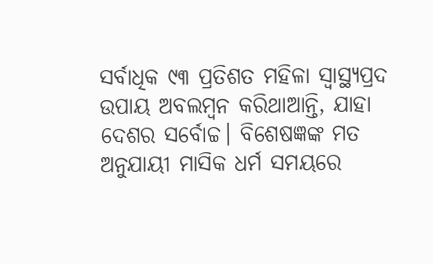ସର୍ବାଧିକ ୯୩ ପ୍ରତିଶତ ମହିଳା ସ୍ୱାସ୍ଥ୍ୟପ୍ରଦ ଉପାୟ ଅବଲମ୍ବନ କରିଥାଆନ୍ତି, ଯାହା ଦେଶର ସର୍ବୋଚ୍ଚ। ବିଶେଷଜ୍ଞଙ୍କ ମତ ଅନୁଯାୟୀ ମାସିକ ଧର୍ମ ସମୟରେ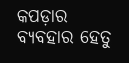କପଡ଼ାର ବ୍ୟବହାର ହେତୁ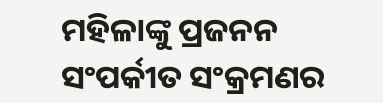ମହିଳାଙ୍କୁ ପ୍ରଜନନ ସଂପର୍କୀତ ସଂକ୍ରମଣର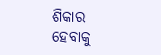ଶିକାର ହେବାକୁ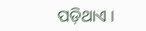ପଡ଼ିଥାଏ ।